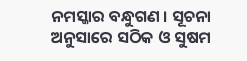ନମସ୍କାର ବନ୍ଧୁଗଣ । ସୂଚନା ଅନୁସାରେ ସଠିକ ଓ ସୁଷମ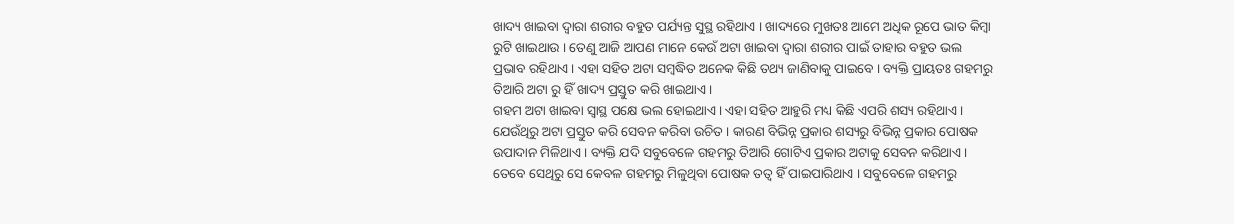ଖାଦ୍ୟ ଖାଇବା ଦ୍ଵାରା ଶରୀର ବହୁତ ପର୍ଯ୍ୟନ୍ତ ସୁସ୍ଥ ରହିଥାଏ । ଖାଦ୍ୟରେ ମୁଖତଃ ଆମେ ଅଧିକ ରୂପେ ଭାତ କିମ୍ବା ରୁଟି ଖାଇଥାଉ । ତେଣୁ ଆଜି ଆପଣ ମାନେ କେଉଁ ଅଟା ଖାଇବା ଦ୍ଵାରା ଶରୀର ପାଇଁ ତାହାର ବହୁତ ଭଲ ପ୍ରଭାବ ରହିଥାଏ । ଏହା ସହିତ ଅଟା ସମ୍ବଦ୍ଧିତ ଅନେକ କିଛି ତଥ୍ୟ ଜାଣିବାକୁ ପାଇବେ । ବ୍ୟକ୍ତି ପ୍ରାୟତଃ ଗହମରୁ ତିଆରି ଅଟା ରୁ ହିଁ ଖାଦ୍ୟ ପ୍ରସ୍ତୁତ କରି ଖାଇଥାଏ ।
ଗହମ ଅଟା ଖାଇବା ସ୍ଵାସ୍ଥ ପକ୍ଷେ ଭଲ ହୋଇଥାଏ । ଏହା ସହିତ ଆହୁରି ମଧ୍ୟ କିଛି ଏପରି ଶସ୍ୟ ରହିଥାଏ । ଯେଉଁଥିରୁ ଅଟା ପ୍ରସ୍ତୁତ କରି ସେବନ କରିବା ଉଚିତ । କାରଣ ବିଭିନ୍ନ ପ୍ରକାର ଶସ୍ୟରୁ ବିଭିନ୍ନ ପ୍ରକାର ପୋଷକ ଉପାଦାନ ମିଳିଥାଏ । ବ୍ୟକ୍ତି ଯଦି ସବୁବେଳେ ଗହମରୁ ତିଆରି ଗୋଟିଏ ପ୍ରକାର ଅଟାକୁ ସେବନ କରିଥାଏ ।
ତେବେ ସେଥିରୁ ସେ କେବଳ ଗହମରୁ ମିଳୁଥିବା ପୋଷକ ତତ୍ଵ ହିଁ ପାଇପାରିଥାଏ । ସବୁବେଳେ ଗହମରୁ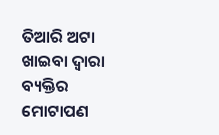ତିଆରି ଅଟା ଖାଇବା ଦ୍ଵାରା ବ୍ୟକ୍ତିର ମୋଟାପଣ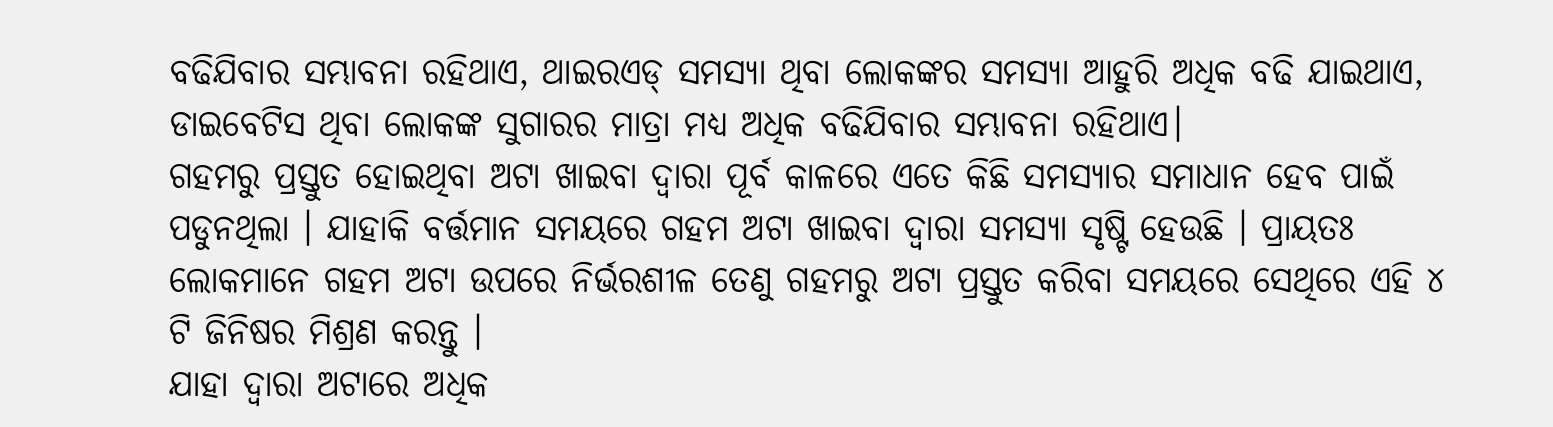ବଢିଯିବାର ସମ୍ଭାବନା ରହିଥାଏ, ଥାଇରଏଡ୍ ସମସ୍ଯା ଥିବା ଲୋକଙ୍କର ସମସ୍ଯା ଆହୁରି ଅଧିକ ବଢି ଯାଇଥାଏ, ଡାଇବେଟିସ ଥିବା ଲୋକଙ୍କ ସୁଗାରର ମାତ୍ରା ମଧ୍ୟ ଅଧିକ ବଢିଯିବାର ସମ୍ଭାବନା ରହିଥାଏ।
ଗହମରୁ ପ୍ରସ୍ତୁତ ହୋଇଥିବା ଅଟା ଖାଇବା ଦ୍ଵାରା ପୂର୍ବ କାଳରେ ଏତେ କିଛି ସମସ୍ଯାର ସମାଧାନ ହେବ ପାଇଁ ପଡୁନଥିଲା । ଯାହାକି ବର୍ତ୍ତମାନ ସମୟରେ ଗହମ ଅଟା ଖାଇବା ଦ୍ଵାରା ସମସ୍ଯା ସୃଷ୍ଟି ହେଉଛି । ପ୍ରାୟତଃ ଲୋକମାନେ ଗହମ ଅଟା ଉପରେ ନିର୍ଭରଶୀଳ ତେଣୁ ଗହମରୁ ଅଟା ପ୍ରସ୍ତୁତ କରିବା ସମୟରେ ସେଥିରେ ଏହି ୪ ଟି ଜିନିଷର ମିଶ୍ରଣ କରନ୍ତୁ ।
ଯାହା ଦ୍ଵାରା ଅଟାରେ ଅଧିକ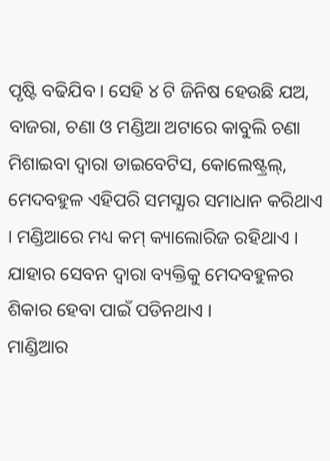ପୃଷ୍ଟି ବଢିଯିବ । ସେହି ୪ ଟି ଜିନିଷ ହେଉଛି ଯଅ, ବାଜରା, ଚଣା ଓ ମଣ୍ଡିଆ ଅଟାରେ କାବୁଲି ଚଣା ମିଶାଇବା ଦ୍ଵାରା ଡାଇବେଟିସ, କୋଲେଷ୍ଟ୍ରଲ୍, ମେଦବହୁଳ ଏହିପରି ସମସ୍ଯାର ସମାଧାନ କରିଥାଏ । ମଣ୍ଡିଆରେ ମଧ୍ୟ କମ୍ କ୍ୟାଲୋରିଜ ରହିଥାଏ । ଯାହାର ସେବନ ଦ୍ଵାରା ବ୍ୟକ୍ତିକୁ ମେଦବହୁଳର ଶିକାର ହେବା ପାଇଁ ପଡିନଥାଏ ।
ମାଣ୍ଡିଆର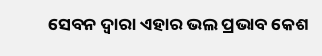ସେବନ ଦ୍ଵାରା ଏହାର ଭଲ ପ୍ରଭାବ କେଶ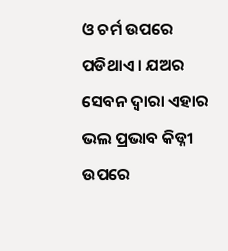ଓ ଚର୍ମ ଉପରେ ପଡିଥାଏ । ଯଅର ସେବନ ଦ୍ଵାରା ଏହାର ଭଲ ପ୍ରଭାବ କିଡ୍ନୀ ଉପରେ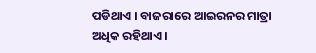ପଡିଥାଏ । ବାଜରାରେ ଆଇରନର ମାତ୍ରା ଅଧିକ ରହିଥାଏ ।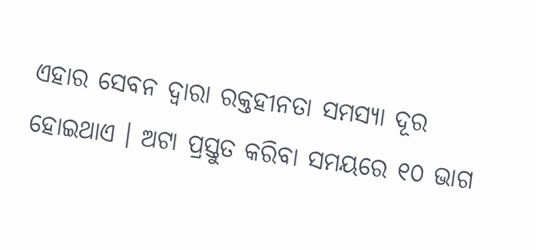ଏହାର ସେବନ ଦ୍ଵାରା ରକ୍ତହୀନତା ସମସ୍ଯା ଦୂର ହୋଇଥାଏ । ଅଟା ପ୍ରସ୍ତୁତ କରିବା ସମୟରେ ୧୦ ଭାଗ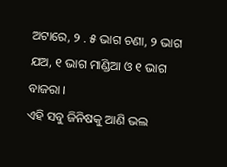ଅଟାରେ, ୨ . ୫ ଭାଗ ଚଣା, ୨ ଭାଗ ଯଅ, ୧ ଭାଗ ମାଣ୍ଡିଆ ଓ ୧ ଭାଗ ବାଜରା ।
ଏହି ସବୁ ଜିନିଷକୁ ଆଣି ଭଲ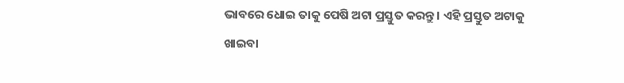ଭାବରେ ଧୋଇ ତାକୁ ପେଷି ଅଟା ପ୍ରସ୍ତୁତ କରନ୍ତୁ । ଏହି ପ୍ରସ୍ତୁତ ଅଟାକୁ ଖାଇବା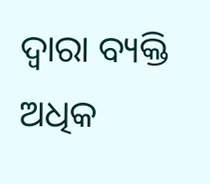ଦ୍ଵାରା ବ୍ୟକ୍ତି ଅଧିକ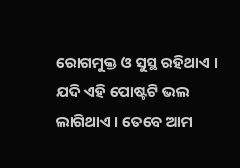ରୋଗମୁକ୍ତ ଓ ସୁସ୍ଥ ରହିଥାଏ । ଯଦି ଏହି ପୋଷ୍ଟଟି ଭଲ ଲାଗିଥାଏ । ତେବେ ଆମ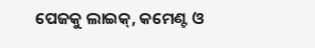ପେଜକୁ ଲାଇକ୍, କମେଣ୍ଟ ଓ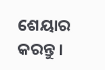ଶେୟାର କରନ୍ତୁ ।